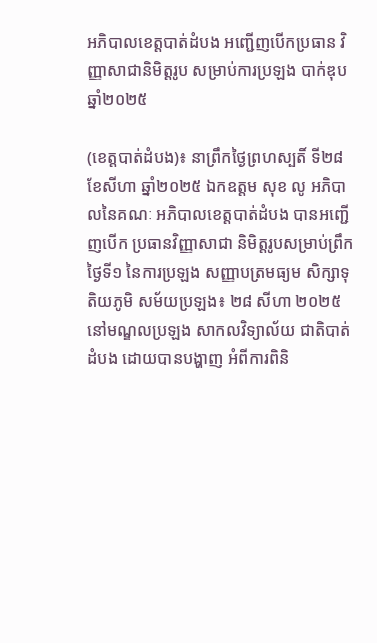អភិបាលខេត្តបាត់ដំបង អញ្ជើញបើកប្រធាន វិញ្ញាសាជានិមិត្តរូប សម្រាប់ការប្រឡង បាក់ឌុបឆ្នាំ២០២៥

(ខេត្តបាត់ដំបង)៖ នាព្រឹកថ្ងៃព្រហស្បតិ៍ ទី២៨ ខែសីហា ឆ្នាំ២០២៥ ឯកឧត្តម សុខ លូ អភិបាលនៃគណៈ អភិបាលខេត្តបាត់ដំបង បានអញ្ជើញបើក ប្រធានវិញ្ញាសាជា និមិត្តរូបសម្រាប់ព្រឹកថ្ងៃទី១ នៃការប្រឡង សញ្ញាបត្រមធ្យម សិក្សាទុតិយភូមិ សម័យប្រឡង៖ ២៨ សីហា ២០២៥ នៅមណ្ឌលប្រឡង សាកលវិទ្យាល័យ ជាតិបាត់ដំបង ដោយបានបង្ហាញ អំពីការពិនិ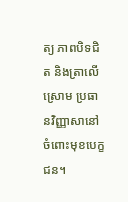ត្យ ភាពបិទជិត និងត្រាលើស្រោម ប្រធានវិញ្ញាសានៅ  ចំពោះមុខបេក្ខជន។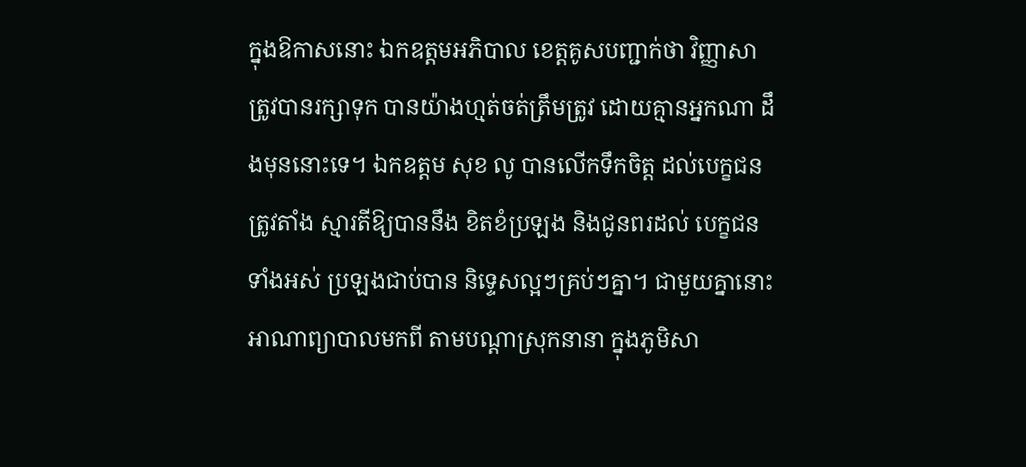ក្នុងឱកាសនោះ ឯកឧត្តមអភិបាល ខេត្តគូសបញ្ជាក់ថា វិញ្ញាសាត្រូវបានរក្សាទុក បានយ៉ាងហ្មត់ចត់ត្រឹមត្រូវ ដោយគ្មានអ្នកណា ដឹងមុននោះទេ។ ឯកឧត្តម សុខ លូ បានលើកទឹកចិត្ត ដល់បេក្ខជនត្រូវតាំង ស្មារតីឱ្យបាននឹង ខិតខំប្រឡង និងជូនពរដល់ បេក្ខជនទាំងអស់ ប្រឡងជាប់បាន និទ្ទេសល្អៗគ្រប់ៗគ្នា។ ជាមួយគ្នានោះ អាណាព្យាបាលមកពី តាមបណ្ដាស្រុកនានា ក្នុងភូមិសា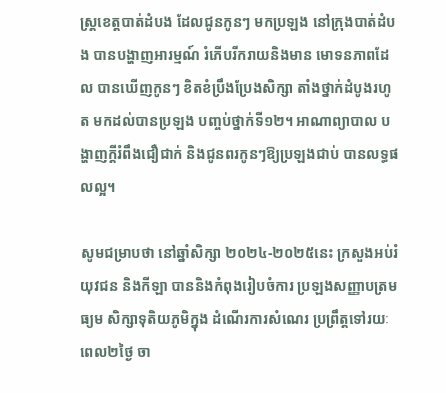ស្រ្តខេត្តបាត់ដំបង ដែលជូនកូនៗ មកប្រឡង នៅក្រុងបាត់ដំបង បានបង្ហាញអារម្មណ៍ រំភើបរីករាយនិងមាន មោទនភាពដែល បានឃើញកូនៗ ខិតខំប្រឹងប្រែងសិក្សា តាំងថ្នាក់ដំបូងរហូត មកដល់បានប្រឡង បញ្ចប់ថ្នាក់ទី១២។ អាណាព្យាបាល បង្ហាញក្ដីរំពឹងជឿជាក់ និងជូនពរកូនៗឱ្យប្រឡងជាប់ បានលទ្ធផលល្អ។

សូមជម្រាបថា នៅឆ្នាំសិក្សា ២០២៤-២០២៥នេះ ក្រសួងអប់រំ យុវជន និងកីឡា បាននិងកំពុងរៀបចំការ ប្រឡងសញ្ញាបត្រមធ្យម សិក្សាទុតិយភូមិក្នុង ដំណើរការសំណេរ ប្រព្រឹត្តទៅរយៈពេល២ថ្ងៃ ចា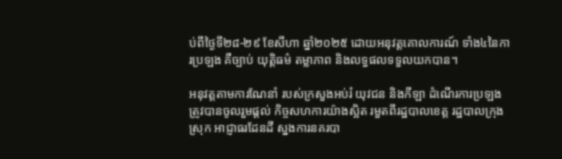ប់ពីថ្ងៃទី២៨-២៩ ខែសីហា ឆ្នាំ២០២៥ ដោយអនុវត្តគោលការណ៍ ទាំង៤នៃការប្រឡង គឺច្បាប់ យុត្តិធម៌ តម្លាភាព និងលទ្ធផលទទួលយកបាន។

អនុវត្តតាមការណែនាំ របស់ក្រសួងអប់រំ យុវជន និងកីឡា ដំណើរការប្រឡង ត្រូវបានចូលរួមផ្ដល់ កិច្ចសហការយ៉ាងស្អិត រមួតពីរដ្ឋបាលខេត្ត រដ្ឋបាលក្រុង ស្រុក អាជ្ញាធរដែនដី ស្នងការនគរបា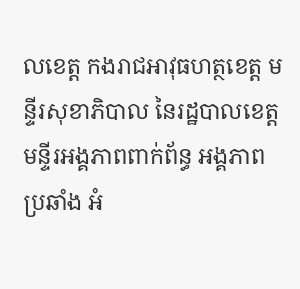លខេត្ត កងរាជអាវុធហត្ថខេត្ត មន្ទីរសុខាភិបាល នៃរដ្ឋបាលខេត្ត មន្ទីរអង្គភាពពាក់ព័ន្ធ អង្គភាពប្រឆាំង អំ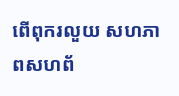ពើពុករលួយ សហភាពសហព័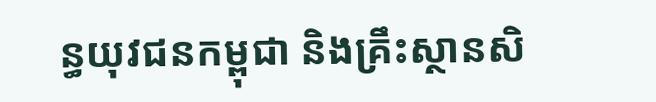ន្ធយុវជនកម្ពុជា និងគ្រឹះស្ថានសិ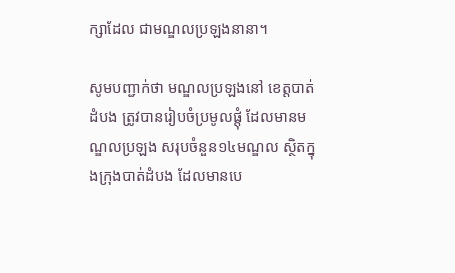ក្សាដែល ជាមណ្ឌលប្រឡងនានា។

សូមបញ្ជាក់ថា មណ្ឌលប្រឡងនៅ ខេត្តបាត់ដំបង ត្រូវបានរៀបចំប្រមូលផ្ដុំ ដែលមានមណ្ឌលប្រឡង សរុបចំនួន១៤មណ្ឌល ស្ថិតក្នុងក្រុងបាត់ដំបង ដែលមានបេ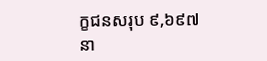ក្ខជនសរុប ៩,៦៩៧នា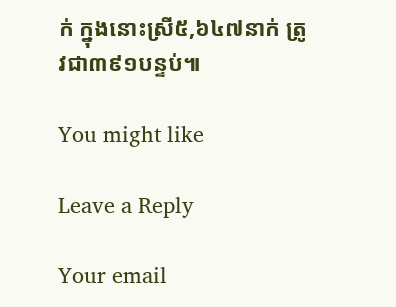ក់ ក្នុងនោះស្រី៥,៦៤៧នាក់ ត្រូវជា៣៩១បន្ទប់៕

You might like

Leave a Reply

Your email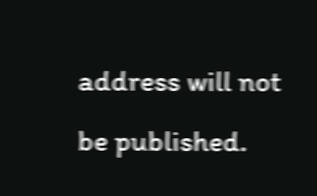address will not be published.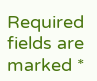Required fields are marked *